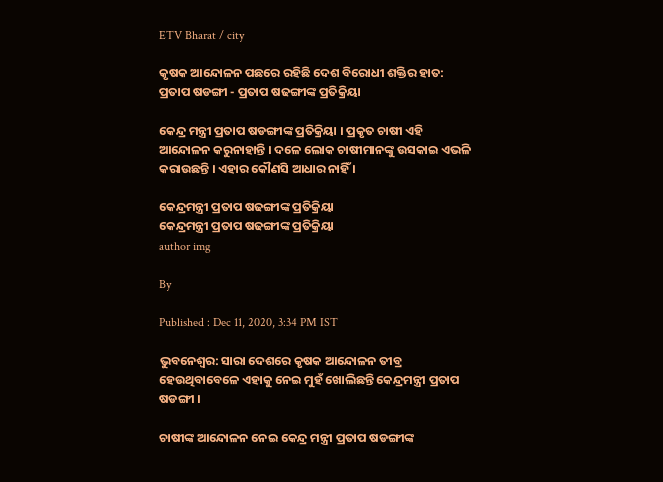ETV Bharat / city

କୃଷକ ଆନ୍ଦୋଳନ ପଛରେ ରହିଛି ଦେଶ ବିରୋଧୀ ଶକ୍ତିର ହାତ: ପ୍ରତାପ ଷଡଙ୍ଗୀ - ପ୍ରତାପ ଷଢଙ୍ଗୀଙ୍କ ପ୍ରତିକ୍ରିୟା

କେନ୍ଦ୍ର ମନ୍ତ୍ରୀ ପ୍ରତାପ ଷଡଙ୍ଗୀଙ୍କ ପ୍ରତିକ୍ରିୟା । ପ୍ରକୃତ ଚାଷୀ ଏହି ଆନ୍ଦୋଳନ କରୁନାହାନ୍ତି । ଦଳେ ଲୋକ ଚାଷୀମାନଙ୍କୁ ଉସକାଇ ଏଭଳି କରାଉଛନ୍ତି । ଏହାର କୌଣସି ଆଧାର ନାହିଁ ।

କେନ୍ଦ୍ରମନ୍ତ୍ରୀ ପ୍ରତାପ ଷଢଙ୍ଗୀଙ୍କ ପ୍ରତିକ୍ରିୟା
କେନ୍ଦ୍ରମନ୍ତ୍ରୀ ପ୍ରତାପ ଷଢଙ୍ଗୀଙ୍କ ପ୍ରତିକ୍ରିୟା
author img

By

Published : Dec 11, 2020, 3:34 PM IST

ଭୁବନେଶ୍ବର: ସାରା ଦେଶରେ କୃଷକ ଆନ୍ଦୋଳନ ତୀବ୍ର ହେଉଥିବାବେଳେ ଏହାକୁ ନେଇ ମୁହଁ ଖୋଲିଛନ୍ତି କେନ୍ଦ୍ରମନ୍ତ୍ରୀ ପ୍ରତାପ ଷଡଙ୍ଗୀ ।

ଚାଷୀଙ୍କ ଆନ୍ଦୋଳନ ନେଇ କେନ୍ଦ୍ର ମନ୍ତ୍ରୀ ପ୍ରତାପ ଷଡଙ୍ଗୀଙ୍କ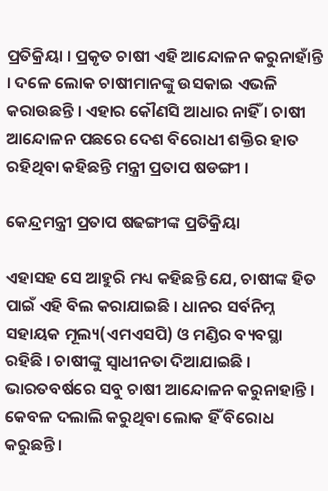ପ୍ରତିକ୍ରିୟା । ପ୍ରକୃତ ଚାଷୀ ଏହି ଆନ୍ଦୋଳନ କରୁନାହାଁନ୍ତି । ଦଳେ ଲୋକ ଚାଷୀମାନଙ୍କୁ ଉସକାଇ ଏଭଳି କରାଉଛନ୍ତି । ଏହାର କୌଣସି ଆଧାର ନାହିଁ । ଚାଷୀ ଆନ୍ଦୋଳନ ପଛରେ ଦେଶ ବିରୋଧୀ ଶକ୍ତିର ହାତ ରହିଥିବା କହିଛନ୍ତି ମନ୍ତ୍ରୀ ପ୍ରତାପ ଷଡଙ୍ଗୀ ।

କେନ୍ଦ୍ରମନ୍ତ୍ରୀ ପ୍ରତାପ ଷଢଙ୍ଗୀଙ୍କ ପ୍ରତିକ୍ରିୟା

ଏହାସହ ସେ ଆହୁରି ମଧ୍ୟ କହିଛନ୍ତି ଯେ, ଚାଷୀଙ୍କ ହିତ ପାଇଁ ଏହି ବିଲ କରାଯାଇଛି । ଧାନର ସର୍ବନିମ୍ନ ସହାୟକ ମୂଲ୍ୟ(ଏମଏସପି) ଓ ମଣ୍ଡିର ବ୍ୟବସ୍ଥା ରହିଛି । ଚାଷୀଙ୍କୁ ସ୍ଵାଧୀନତା ଦିଆଯାଇଛି । ଭାରତବର୍ଷରେ ସବୁ ଚାଷୀ ଆନ୍ଦୋଳନ କରୁନାହାନ୍ତି । କେବଳ ଦଲାଲି କରୁଥିବା ଲୋକ ହିଁ ବିରୋଧ କରୁଛନ୍ତି।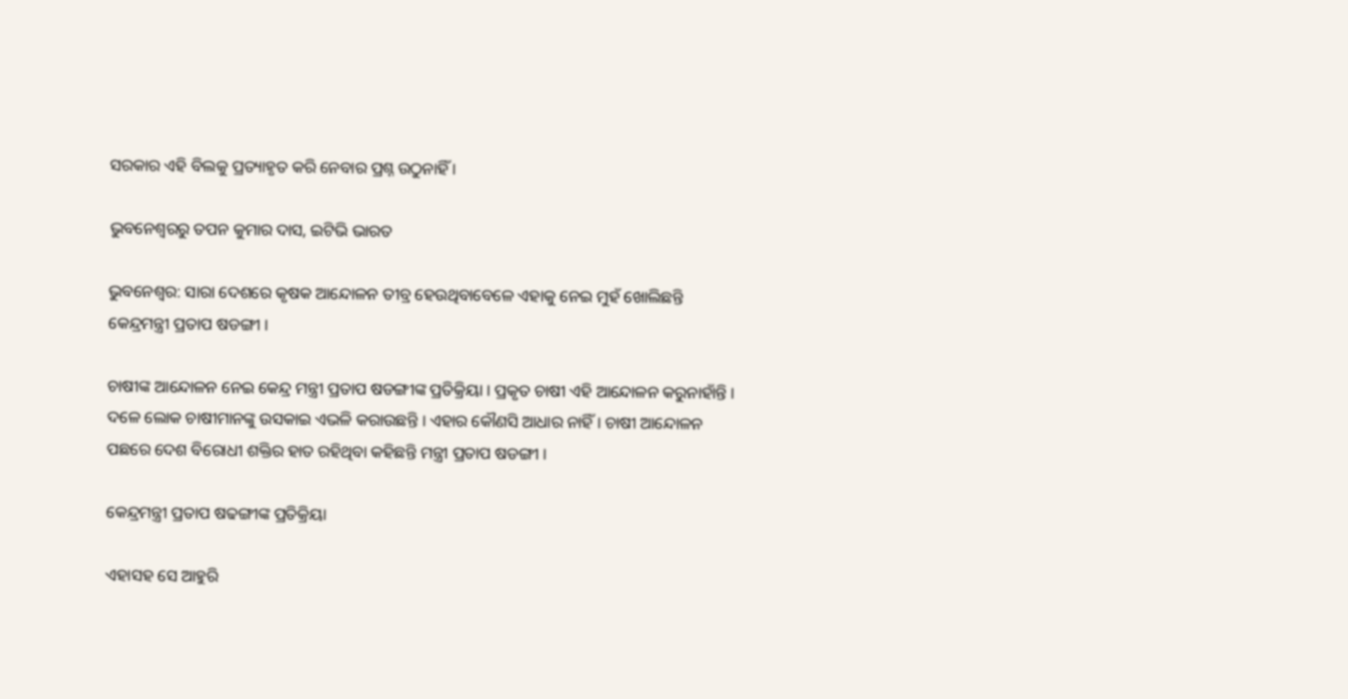ସରକାର ଏହି ବିଲକୁ ପ୍ରତ୍ୟାହୃତ କରି ନେବାର ପ୍ରଶ୍ନ ଉଠୁନାହିଁ ।

ଭୁବନେଶ୍ବରରୁ ତପନ କୁମାର ଦାସ, ଇଟିଭି ଭାରତ

ଭୁବନେଶ୍ବର: ସାରା ଦେଶରେ କୃଷକ ଆନ୍ଦୋଳନ ତୀବ୍ର ହେଉଥିବାବେଳେ ଏହାକୁ ନେଇ ମୁହଁ ଖୋଲିଛନ୍ତି କେନ୍ଦ୍ରମନ୍ତ୍ରୀ ପ୍ରତାପ ଷଡଙ୍ଗୀ ।

ଚାଷୀଙ୍କ ଆନ୍ଦୋଳନ ନେଇ କେନ୍ଦ୍ର ମନ୍ତ୍ରୀ ପ୍ରତାପ ଷଡଙ୍ଗୀଙ୍କ ପ୍ରତିକ୍ରିୟା । ପ୍ରକୃତ ଚାଷୀ ଏହି ଆନ୍ଦୋଳନ କରୁନାହାଁନ୍ତି । ଦଳେ ଲୋକ ଚାଷୀମାନଙ୍କୁ ଉସକାଇ ଏଭଳି କରାଉଛନ୍ତି । ଏହାର କୌଣସି ଆଧାର ନାହିଁ । ଚାଷୀ ଆନ୍ଦୋଳନ ପଛରେ ଦେଶ ବିରୋଧୀ ଶକ୍ତିର ହାତ ରହିଥିବା କହିଛନ୍ତି ମନ୍ତ୍ରୀ ପ୍ରତାପ ଷଡଙ୍ଗୀ ।

କେନ୍ଦ୍ରମନ୍ତ୍ରୀ ପ୍ରତାପ ଷଢଙ୍ଗୀଙ୍କ ପ୍ରତିକ୍ରିୟା

ଏହାସହ ସେ ଆହୁରି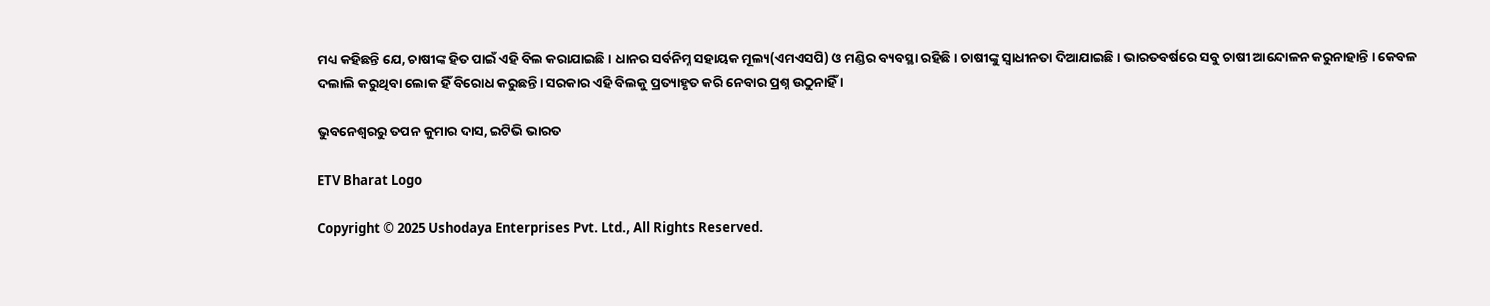ମଧ୍ୟ କହିଛନ୍ତି ଯେ, ଚାଷୀଙ୍କ ହିତ ପାଇଁ ଏହି ବିଲ କରାଯାଇଛି । ଧାନର ସର୍ବନିମ୍ନ ସହାୟକ ମୂଲ୍ୟ(ଏମଏସପି) ଓ ମଣ୍ଡିର ବ୍ୟବସ୍ଥା ରହିଛି । ଚାଷୀଙ୍କୁ ସ୍ଵାଧୀନତା ଦିଆଯାଇଛି । ଭାରତବର୍ଷରେ ସବୁ ଚାଷୀ ଆନ୍ଦୋଳନ କରୁନାହାନ୍ତି । କେବଳ ଦଲାଲି କରୁଥିବା ଲୋକ ହିଁ ବିରୋଧ କରୁଛନ୍ତି। ସରକାର ଏହି ବିଲକୁ ପ୍ରତ୍ୟାହୃତ କରି ନେବାର ପ୍ରଶ୍ନ ଉଠୁନାହିଁ ।

ଭୁବନେଶ୍ବରରୁ ତପନ କୁମାର ଦାସ, ଇଟିଭି ଭାରତ

ETV Bharat Logo

Copyright © 2025 Ushodaya Enterprises Pvt. Ltd., All Rights Reserved.